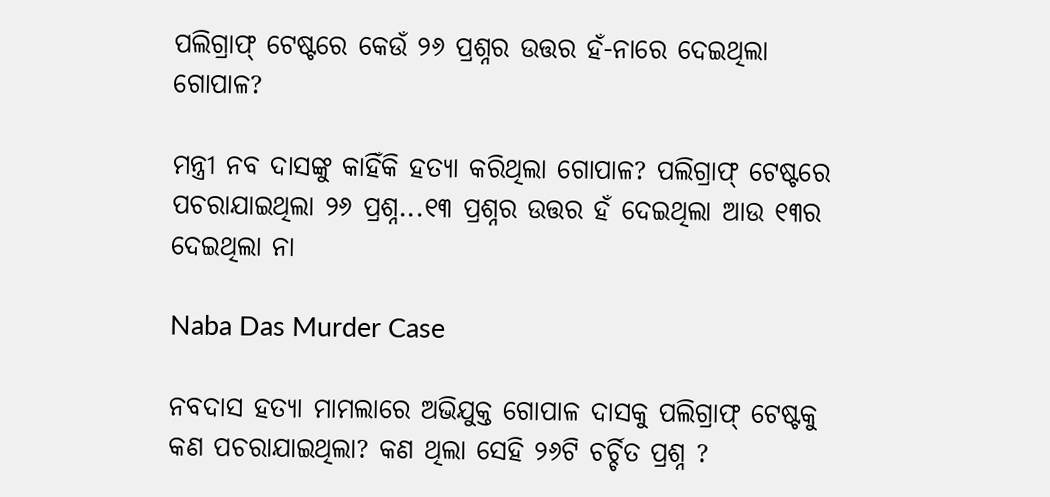ପଲିଗ୍ରାଫ୍‌ ଟେଷ୍ଟରେ କେଉଁ ୨୬ ପ୍ରଶ୍ନର ଉତ୍ତର ହଁ-ନାରେ ଦେଇଥିଲା ଗୋପାଳ?

ମନ୍ତ୍ରୀ ନବ ଦାସଙ୍କୁ କାହିଁକି ହତ୍ୟା କରିଥିଲା ଗୋପାଳ? ପଲିଗ୍ରାଫ୍‌ ଟେଷ୍ଟରେ ପଚରାଯାଇଥିଲା ୨୬ ପ୍ରଶ୍ନ...୧୩ ପ୍ରଶ୍ନର ଉତ୍ତର ହଁ ଦେଇଥିଲା ଆଉ ୧୩ର ଦେଇଥିଲା ନା

Naba Das Murder Case

ନବଦାସ ହତ୍ୟା ମାମଲାରେ ଅଭିଯୁକ୍ତ ଗୋପାଳ ଦାସକୁ ପଲିଗ୍ରାଫ୍‌ ଟେଷ୍ଟକୁ କଣ ପଚରାଯାଇଥିଲା? କଣ ଥିଲା ସେହି ୨୬ଟି ଚର୍ଚ୍ଚିତ ପ୍ରଶ୍ନ ?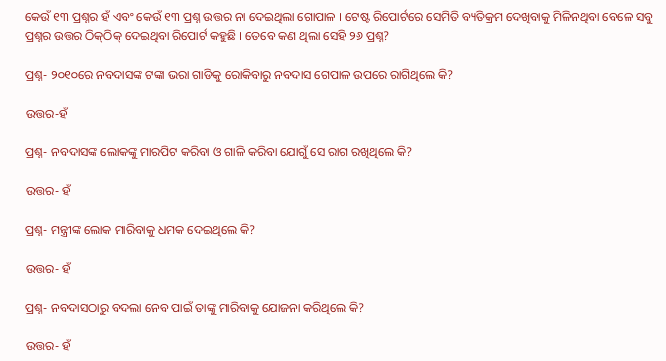କେଉଁ ୧୩ ପ୍ରଶ୍ନର ହଁ ଏବଂ କେଉଁ ୧୩ ପ୍ରଶ୍ନ ଉତ୍ତର ନା ଦେଇଥିଲା ଗୋପାଳ । ଟେଷ୍ଟ ରିପୋର୍ଟରେ ସେମିତି ବ୍ୟତିକ୍ରମ ଦେଖିବାକୁ ମିଳିନଥିବା ବେଳେ ସବୁ ପ୍ରଶ୍ନର ଉତ୍ତର ଠିକ୍‌ଠିକ୍‌ ଦେଇଥିବା ରିପୋର୍ଟ କହୁଛି । ତେବେ କଣ ଥିଲା ସେହି ୨୬ ପ୍ରଶ୍ନ?

ପ୍ରଶ୍ନ- ୨୦୧୦ରେ ନବଦାସଙ୍କ ଟଙ୍କା ଭରା ଗାଡିକୁ ରୋକିବାରୁ ନବଦାସ ଗେପାଳ ଉପରେ ରାଗିଥିଲେ କି?

ଉତ୍ତର-ହଁ

ପ୍ରଶ୍ନ- ନବଦାସଙ୍କ ଲୋକଙ୍କୁ ମାରପିଟ କରିବା ଓ ଗାଳି କରିବା ଯୋଗୁଁ ସେ ରାଗ ରଖିଥିଲେ କି?

ଉତ୍ତର- ହଁ

ପ୍ରଶ୍ନ- ମନ୍ତ୍ରୀଙ୍କ ଲୋକ ମାରିବାକୁ ଧମକ ଦେଇଥିଲେ କି?

ଉତ୍ତର- ହଁ

ପ୍ରଶ୍ନ- ନବଦାସଠାରୁ ବଦଲା ନେବ ପାଇଁ ତାଙ୍କୁ ମାରିବାକୁ ଯୋଜନା କରିଥିଲେ କି?

ଉତ୍ତର- ହଁ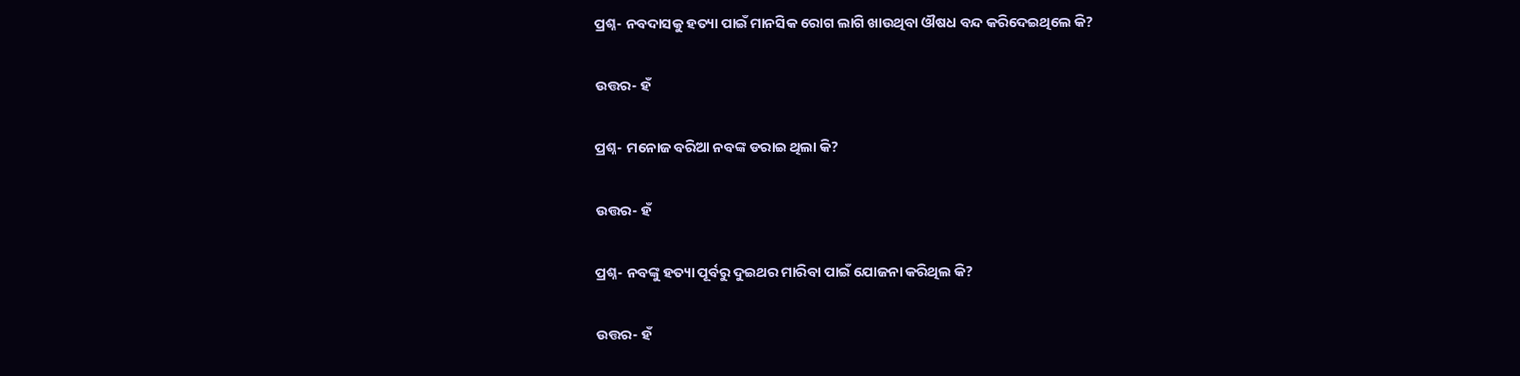ପ୍ରଶ୍ନ- ନବଦାସକୁ ହତ୍ୟା ପାଇଁ ମାନସିକ ରୋଗ ଲାଗି ଖାଉଥିବା ଔଷଧ ବନ୍ଦ କରିଦେଇଥିଲେ କି?

ଉତ୍ତର- ହଁ

ପ୍ରଶ୍ନ- ମନୋଜ ବରିଆ ନବଙ୍କ ଡରାଇ ଥିଲା କି?

ଉତ୍ତର- ହଁ

ପ୍ରଶ୍ନ- ନବଙ୍କୁ ହତ୍ୟା ପୂର୍ବରୁ ଦୁଇଥର ମାରିବା ପାଇଁ ଯୋଜନା କରିଥିଲ କି?

ଉତ୍ତର- ହଁ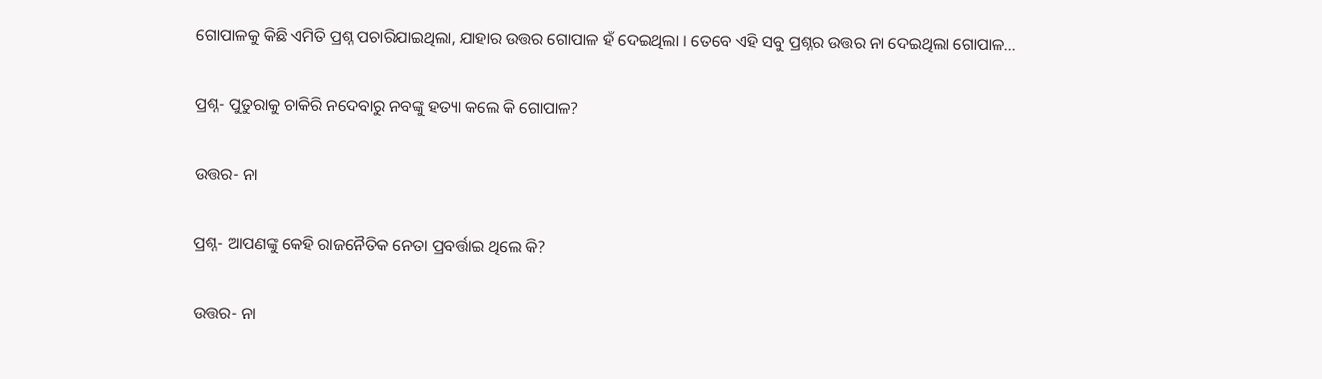ଗୋପାଳକୁ କିଛି ଏମିତି ପ୍ରଶ୍ନ ପଚାରିଯାଇଥିଲା, ଯାହାର ଉତ୍ତର ଗୋପାଳ ହଁ ଦେଇଥିଲା । ତେବେ ଏହି ସବୁ ପ୍ରଶ୍ନର ଉତ୍ତର ନା ଦେଇଥିଲା ଗୋପାଳ...

ପ୍ରଶ୍ନ- ପୁତୁରାକୁ ଚାକିରି ନଦେବାରୁ ନବଙ୍କୁ ହତ୍ୟା କଲେ କି ଗୋପାଳ?

ଉତ୍ତର- ନା

ପ୍ରଶ୍ନ- ଆପଣଙ୍କୁ କେହି ରାଜନୈତିକ ନେତା ପ୍ରବର୍ତ୍ତାଇ ଥିଲେ କି?

ଉତ୍ତର- ନା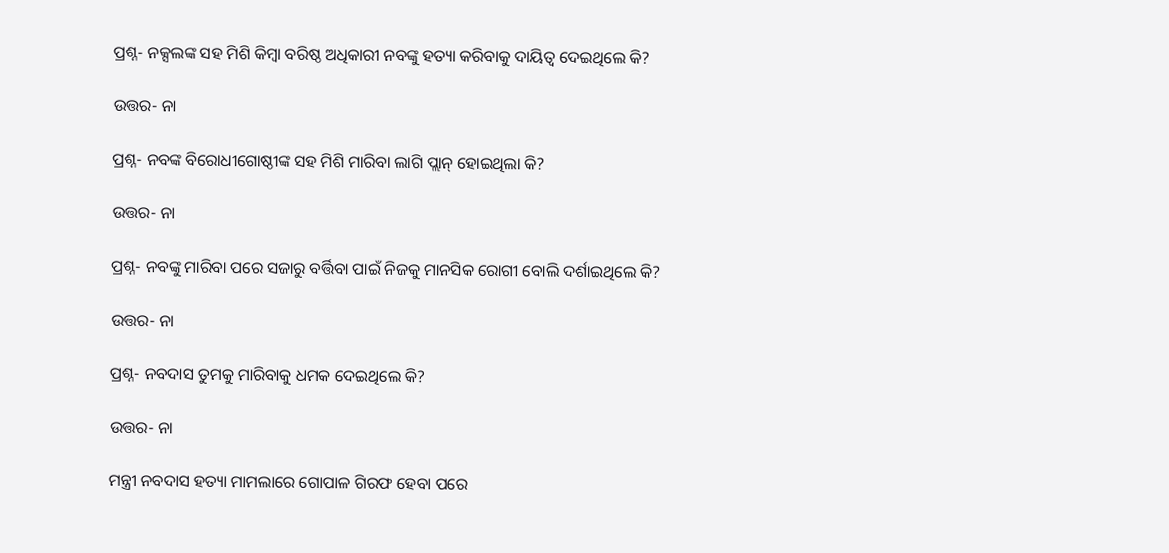ପ୍ରଶ୍ନ- ନକ୍ସଲଙ୍କ ସହ ମିଶି କିମ୍ବା ବରିଷ୍ଠ ଅଧିକାରୀ ନବଙ୍କୁ ହତ୍ୟା କରିବାକୁ ଦାୟିତ୍ୱ ଦେଇଥିଲେ କି?

ଉତ୍ତର- ନା

ପ୍ରଶ୍ନ- ନବଙ୍କ ବିରୋଧୀଗୋଷ୍ଠୀଙ୍କ ସହ ମିଶି ମାରିବା ଲାଗି ପ୍ଲାନ୍‌ ହୋଇଥିଲା କି?

ଉତ୍ତର- ନା

ପ୍ରଶ୍ନ- ନବଙ୍କୁ ମାରିବା ପରେ ସଜାରୁ ବର୍ତ୍ତିବା ପାଇଁ ନିଜକୁ ମାନସିକ ରୋଗୀ ବୋଲି ଦର୍ଶାଇଥିଲେ କି?

ଉତ୍ତର- ନା

ପ୍ରଶ୍ନ- ନବଦାସ ତୁମକୁ ମାରିବାକୁ ଧମକ ଦେଇଥିଲେ କି?

ଉତ୍ତର- ନା

ମନ୍ତ୍ରୀ ନବଦାସ ହତ୍ୟା ମାମଲାରେ ଗୋପାଳ ଗିରଫ ହେବା ପରେ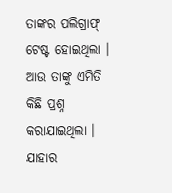ତାଙ୍କର ପଲିଗ୍ରାଫ୍‌ ଟେଷ୍ଟ ହୋଇଥିଲା । ଆଉ ତାଙ୍କୁ ଏମିତି କିଛି ପ୍ରଶ୍ନ କରାଯାଇଥିଲା । ଯାହାର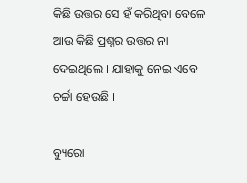କିଛି ଉତ୍ତର ସେ ହଁ କରିଥିବା ବେଳେ ଆଉ କିଛି ପ୍ରଶ୍ନର ଉତ୍ତର ନା ଦେଇଥିଲେ । ଯାହାକୁ ନେଇ ଏବେ ଚର୍ଚ୍ଚା ହେଉଛି ।

ବ୍ୟୁରୋ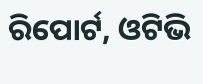ରିପୋର୍ଟ, ଓଟିଭି